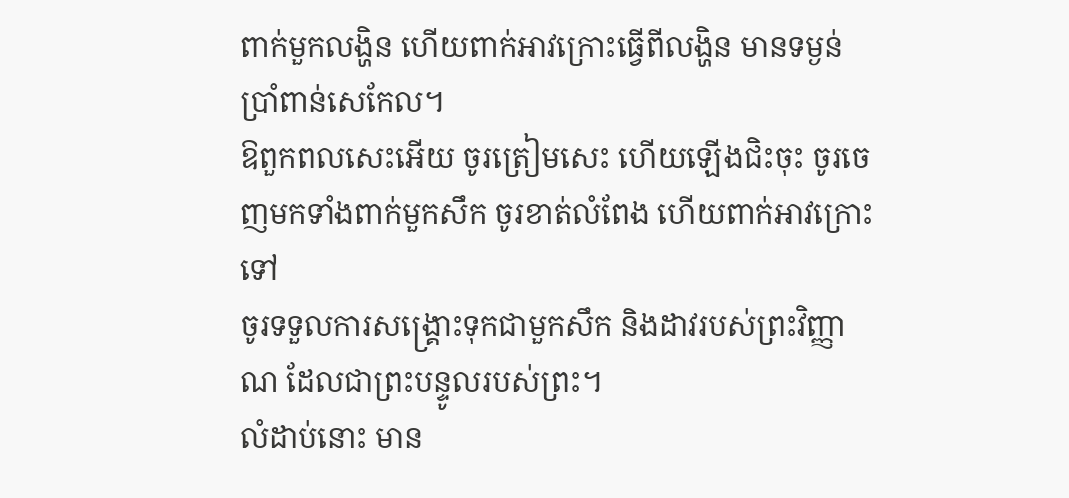ពាក់មួកលង្ហិន ហើយពាក់អាវក្រោះធ្វើពីលង្ហិន មានទម្ងន់ប្រាំពាន់សេកែល។
ឱពួកពលសេះអើយ ចូរត្រៀមសេះ ហើយឡើងជិះចុះ ចូរចេញមកទាំងពាក់មួកសឹក ចូរខាត់លំពែង ហើយពាក់អាវក្រោះទៅ
ចូរទទួលការសង្គ្រោះទុកជាមួកសឹក និងដាវរបស់ព្រះវិញ្ញាណ ដែលជាព្រះបន្ទូលរបស់ព្រះ។
លំដាប់នោះ មាន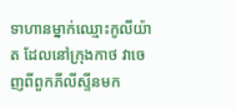ទាហានម្នាក់ឈ្មោះកូលីយ៉ាត ដែលនៅក្រុងកាថ វាចេញពីពួកភីលីស្ទីនមក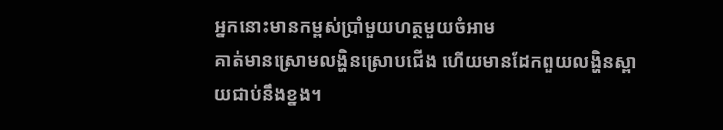អ្នកនោះមានកម្ពស់ប្រាំមួយហត្ថមួយចំអាម
គាត់មានស្រោមលង្ហិនស្រោបជើង ហើយមានដែកពួយលង្ហិនស្ពាយជាប់នឹងខ្នង។